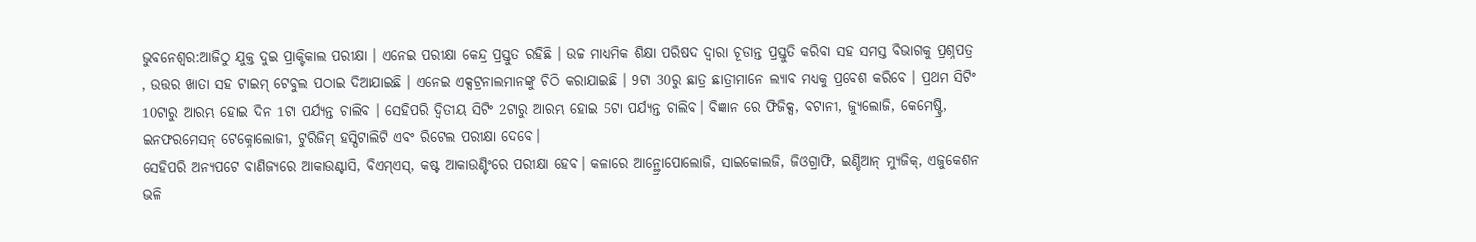ଭୁବନେଶ୍ବର:ଆଜିଠୁ ଯୁକ୍ତ ଦୁଇ ପ୍ରାକ୍ଟିକାଲ ପରୀକ୍ଷା । ଏନେଇ ପରୀକ୍ଷା କେନ୍ଦ୍ର ପ୍ରସ୍ତୁତ ରହିଛି । ଉଚ୍ଚ ମାଧ୍ୟମିକ ଶିକ୍ଷା ପରିଷଦ ଦ୍ବାରା ଚୂଡାନ୍ତ ପ୍ରସ୍ତୁତି କରିବା ସହ ସମସ୍ତ ବିଭାଗକୁ ପ୍ରଶ୍ନପତ୍ର , ଉତ୍ତର ଖାତା ସହ ଟାଇମ୍ ଟେବୁଲ ପଠାଇ ଦିଆଯାଇଛି । ଏନେଇ ଏକ୍ସଟ୍ରନାଲମାନଙ୍କୁ ଚିଠି କରାଯାଇଛି । 9ଟା 30ରୁ ଛାତ୍ର ଛାତ୍ରୀମାନେ ଲ୍ୟାବ ମଧ୍ୟକୁ ପ୍ରବେଶ କରିବେ । ପ୍ରଥମ ସିଟିଂ 10ଟାରୁ ଆରମ୍ଭ ହୋଇ ଦିନ 1ଟା ପର୍ଯ୍ୟନ୍ତ ଚାଲିବ । ସେହିପରି ଦ୍ବିତୀୟ ସିଟିଂ 2ଟାରୁ ଆରମ୍ଭ ହୋଇ 5ଟା ପର୍ଯ୍ୟନ୍ତ ଚାଲିବ। ବିଜ୍ଞାନ ରେ ଫିଜିକ୍ସ, ବଟାନୀ, ଜ୍ୟୁଲୋଜି, କେମେଷ୍ଟ୍ରି, ଇନଫରମେସନ୍ ଟେକ୍ନୋଲୋଜୀ, ଟୁରିଜିମ୍ ହସ୍ପିଟାଲିଟି ଏବଂ ରିଟେଲ ପରୀକ୍ଷା ଦେବେ।
ସେହିପରି ଅନ୍ୟପଟେ ବାଣିଜ୍ୟରେ ଆକାଉଣ୍ଟାସି, ବିଏମ୍ଏସ୍, କଷ୍ଟ ଆକାଉଣ୍ଟିଂରେ ପରୀକ୍ଷା ହେବ। କଳାରେ ଆନ୍ଥ୍ରୋପୋଲୋଜି, ସାଇକୋଲଜି, ଜିଓଗ୍ରାଫି, ଇଣ୍ଡିଆନ୍ ମ୍ୟୁଜିକ୍, ଏଜୁକେଶନ ଭଳି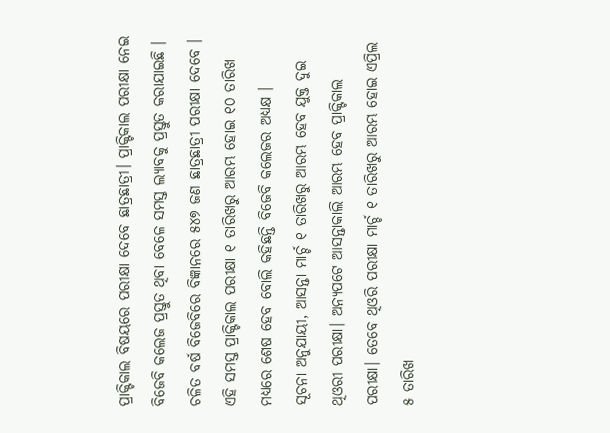ପ୍ରାକ୍ଟିକାଲ ବିଷୟରେ ପରୀକ୍ଷା ଦେବେ ଛାତ୍ରଛାତ୍ରୀ। ପ୍ରାକ୍ଟିକାଲ ପରୀକ୍ଷା ନେଇ ବିଜେବି କଲେଜ ପ୍ରସ୍ତୁତ ଥିବା ବେଳେ ସମସ୍ତ ଲ୍ୟାବକୁ ପ୍ରସ୍ତୁତ କରାଯାଇଛି । ଚଳିତ ବର୍ଷ ବିଜେବିରେ ବିଜ୍ଞାନରେ ୫୪୭ ଜଣ ଛାତ୍ରଛାତ୍ରୀ ପରୀକ୍ଷା ଦେବେ । ଏହି ସମସ୍ତ ପ୍ରାକ୍ଟିକାଲ ପରୀକ୍ଷା ୧ ତାରିଖରୁ ଆରମ୍ଭ ହୋଇ ୧୦ ତାରିଖ ମଧ୍ୟରେ ଶେଷ ହେବ ବୋଲି କହିଛନ୍ତି ବିଜେବି କଲେଜର ଅଧ୍ୟକ୍ଷ ।
ସୂଚନା ଅନୁଯାୟୀ, ଆସନ୍ତା ମାର୍ଚ୍ଚ ୧ ତାରିଖରୁ ଆରମ୍ଭ ହେବ ଯୁକ୍ତ ଦୁଇ ଥିଓରୀ ପରୀକ୍ଷା। ଅନ୍ୟପଟେ ଆସନ୍ତାକାଲି ଆରମ୍ଭ ହେବ ପ୍ରାକ୍ଟିକାଲ ପରୀକ୍ଷା। ତେବେ ଥିଓରି ପରୀକ୍ଷା ମାର୍ଚ୍ଚ ୧ ତାରିଖରୁ ଆରମ୍ଭ ହୋଇ ଏପ୍ରିଲ ୫ ତାରିଖ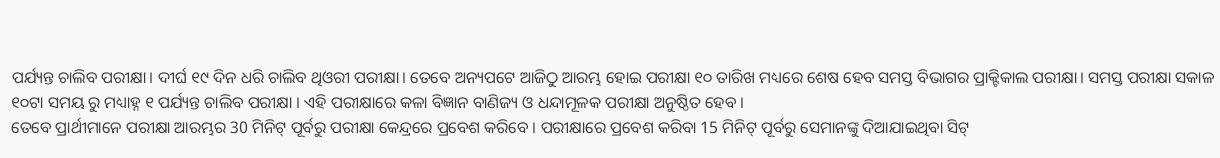ପର୍ଯ୍ୟନ୍ତ ଚାଲିବ ପରୀକ୍ଷା। ଦୀର୍ଘ ୧୯ ଦିନ ଧରି ଚାଲିବ ଥିଓରୀ ପରୀକ୍ଷା। ତେବେ ଅନ୍ୟପଟେ ଆଜିଠୁ ଆରମ୍ଭ ହୋଇ ପରୀକ୍ଷା ୧୦ ତାରିଖ ମଧ୍ୟରେ ଶେଷ ହେବ ସମସ୍ତ ବିଭାଗର ପ୍ରାକ୍ଟିକାଲ ପରୀକ୍ଷା। ସମସ୍ତ ପରୀକ୍ଷା ସକାଳ ୧୦ଟା ସମୟ ରୁ ମଧ୍ୟାହ୍ନ ୧ ପର୍ଯ୍ୟନ୍ତ ଚାଲିବ ପରୀକ୍ଷା । ଏହି ପରୀକ୍ଷାରେ କଳା ବିଜ୍ଞାନ ବାଣିଜ୍ୟ ଓ ଧନ୍ଦାମୂଳକ ପରୀକ୍ଷା ଅନୁଷ୍ଠିତ ହେବ ।
ତେବେ ପ୍ରାର୍ଥୀମାନେ ପରୀକ୍ଷା ଆରମ୍ଭର 30 ମିନିଟ୍ ପୂର୍ବରୁ ପରୀକ୍ଷା କେନ୍ଦ୍ରରେ ପ୍ରବେଶ କରିବେ । ପରୀକ୍ଷାରେ ପ୍ରବେଶ କରିବା 15 ମିନିଟ୍ ପୂର୍ବରୁ ସେମାନଙ୍କୁ ଦିଆଯାଇଥିବା ସିଟ୍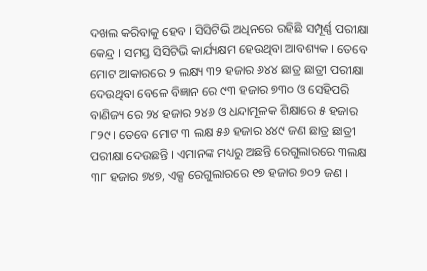ଦଖଲ କରିବାକୁ ହେବ । ସିସିଟିଭି ଅଧିନରେ ରହିଛି ସମ୍ପୂର୍ଣ୍ଣ ପରୀକ୍ଷା କେନ୍ଦ୍ର । ସମସ୍ତ ସିସିଟିଭି କାର୍ଯ୍ୟକ୍ଷମ ହେଉଥିବା ଆବଶ୍ୟକ । ତେବେ ମୋଟ ଆକାରରେ ୨ ଲକ୍ଷ୍ୟ ୩୨ ହଜାର ୬୪୪ ଛାତ୍ର ଛାତ୍ରୀ ପରୀକ୍ଷା ଦେଉଥିବା ବେଳେ ବିଜ୍ଞାନ ରେ ୯୩ ହଜାର ୭୩୦ ଓ ସେହିପରି ବାଣିଜ୍ୟ ରେ ୨୪ ହଜାର ୨୪୬ ଓ ଧନ୍ଦାମୂଳକ ଶିକ୍ଷାରେ ୫ ହଜାର ୮୨୯। ତେବେ ମୋଟ ୩ ଲକ୍ଷ ୫୬ ହଜାର ୪୪୯ ଜଣ ଛାତ୍ର ଛାତ୍ରୀ ପରୀକ୍ଷା ଦେଉଛନ୍ତି । ଏମାନଙ୍କ ମଧ୍ୟରୁ ଅଛନ୍ତି ରେଗୁଲାରରେ ୩ଲକ୍ଷ ୩୮ ହଜାର ୭୪୭, ଏକ୍ସ ରେଗୁଲାରରେ ୧୭ ହଜାର ୭୦୨ ଜଣ ।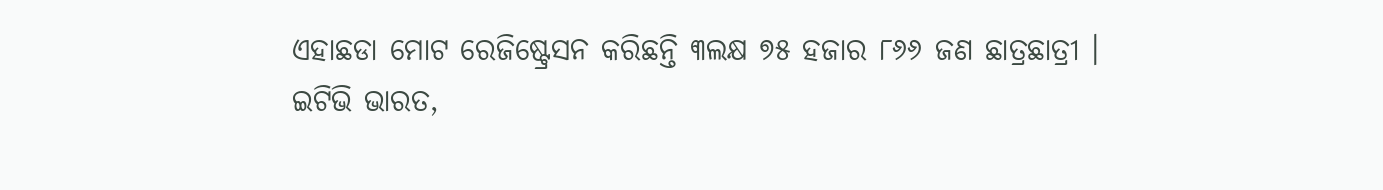ଏହାଛଡା ମୋଟ ରେଜିଷ୍ଟ୍ରେସନ କରିଛନ୍ତି ୩ଲକ୍ଷ ୭୫ ହଜାର ୮୬୬ ଜଣ ଛାତ୍ରଛାତ୍ରୀ ।
ଇଟିଭି ଭାରତ,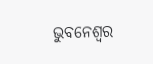ଭୁବନେଶ୍ବର